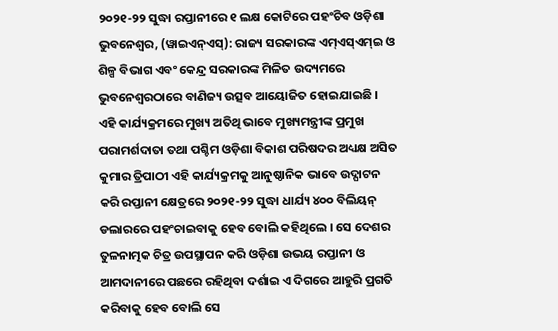୨୦୨୧-୨୨ ସୁଦ୍ଧା ରପ୍ତାନୀରେ ୧ ଲକ୍ଷ କୋଟିରେ ପହଂଚିବ ଓଡ଼ିଶା
ଭୁବନେଶ୍ୱର, (ୱାଇଏନ୍ଏସ୍): ରାଜ୍ୟ ସରକାରଙ୍କ ଏମ୍ଏସ୍ଏମ୍ଇ ଓ ଶିଳ୍ପ ବିଭାଗ ଏବଂ କେନ୍ଦ୍ର ସରକାରଙ୍କ ମିଳିତ ଉଦ୍ୟମରେ ଭୁବନେଶ୍ୱରଠାରେ ବାଣିଜ୍ୟ ଉତ୍ସବ ଆୟୋଜିତ ହୋଇଯାଇଛି । ଏହି କାର୍ଯ୍ୟକ୍ରମରେ ମୁଖ୍ୟ ଅତିଥି ଭାବେ ମୁଖ୍ୟମନ୍ତ୍ରୀଙ୍କ ପ୍ରମୁଖ ପରାମର୍ଶଦାତା ତଥା ପଶ୍ଚିମ ଓଡ଼ିଶା ବିକାଶ ପରିଷଦର ଅଧ୍ୟକ୍ଷ ଅସିତ କୁମାର ତ୍ରିପାଠୀ ଏହି କାର୍ଯ୍ୟକ୍ରମକୁ ଆନୁଷ୍ଠାନିକ ଭାବେ ଉଦ୍ଘାଟନ କରି ରପ୍ତାନୀ କ୍ଷେତ୍ରରେ ୨୦୨୧-୨୨ ସୁଦ୍ଧା ଧାର୍ଯ୍ୟ ୪୦୦ ବିଲିୟନ୍ ଡଲାରରେ ପହଂଚାଇବାକୁ ହେବ ବୋଲି କହିଥିଲେ । ସେ ଦେଶର ତୁଳନାତ୍ମକ ଚିତ୍ର ଉପସ୍ଥାପନ କରି ଓଡ଼ିଶା ଉଭୟ ରପ୍ତାନୀ ଓ ଆମଦାନୀରେ ପଛରେ ରହିଥିବା ଦର୍ଶାଇ ଏ ଦିଗରେ ଆହୁରି ପ୍ରଗତି କରିବାକୁ ହେବ ବୋଲି ସେ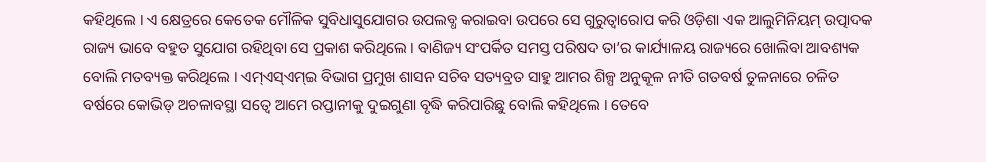କହିଥିଲେ । ଏ କ୍ଷେତ୍ରରେ କେତେକ ମୌଳିକ ସୁବିଧାସୁଯୋଗର ଉପଲବ୍ଧ କରାଇବା ଉପରେ ସେ ଗୁରୁତ୍ୱାରୋପ କରି ଓଡ଼ିଶା ଏକ ଆଲୁମିନିୟମ୍ ଉତ୍ପାଦକ ରାଜ୍ୟ ଭାବେ ବହୁତ ସୁଯୋଗ ରହିଥିବା ସେ ପ୍ରକାଶ କରିଥିଲେ । ବାଣିଜ୍ୟ ସଂପର୍କିତ ସମସ୍ତ ପରିଷଦ ତା’ର କାର୍ଯ୍ୟାଳୟ ରାଜ୍ୟରେ ଖୋଲିବା ଆବଶ୍ୟକ ବୋଲି ମତବ୍ୟକ୍ତ କରିଥିଲେ । ଏମ୍ଏସ୍ଏମ୍ଇ ବିଭାଗ ପ୍ରମୁଖ ଶାସନ ସଚିବ ସତ୍ୟବ୍ରତ ସାହୁ ଆମର ଶିଳ୍ପ ଅନୁକୂଳ ନୀତି ଗତବର୍ଷ ତୁଳନାରେ ଚଳିତ ବର୍ଷରେ କୋଭିଡ୍ ଅଚଳାବସ୍ଥା ସତ୍ୱେ ଆମେ ରପ୍ତାନୀକୁ ଦୁଇଗୁଣା ବୃଦ୍ଧି କରିପାରିଛୁ ବୋଲି କହିଥିଲେ । ତେବେ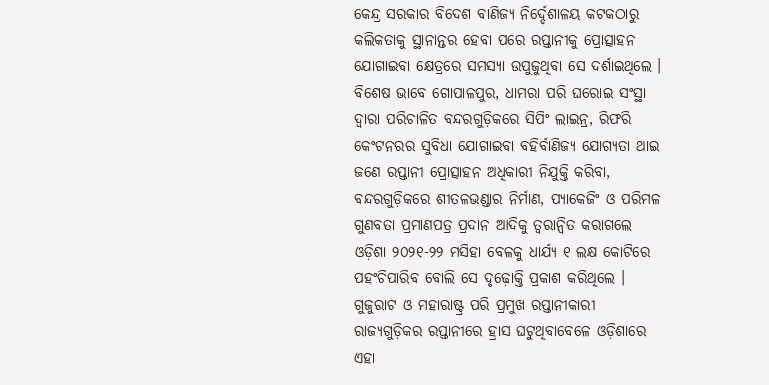କେନ୍ଦ୍ର ସରକାର ବିଦେଶ ବାଣିଜ୍ୟ ନିର୍ଦ୍ଦେଶାଳୟ କଟକଠାରୁ କଲିକତାକୁ ସ୍ଥାନାନ୍ତର ହେବା ପରେ ରପ୍ତାନୀକୁ ପ୍ରୋତ୍ସାହନ ଯୋଗାଇବା କ୍ଷେତ୍ରରେ ସମସ୍ୟା ଉପୁଜୁଥିବା ସେ ଦର୍ଶାଇଥିଲେ । ବିଶେଷ ଭାବେ ଗୋପାଳପୁର, ଧାମରା ପରି ଘରୋଇ ସଂସ୍ଥା ଦ୍ୱାରା ପରିଚାଳିତ ବନ୍ଦରଗୁଡ଼ିକରେ ସିପିଂ ଲାଇନ୍ର, ରିଫରି କେଂଟନରର ସୁବିଧା ଯୋଗାଇବା ବହିର୍ବାଣିଜ୍ୟ ଯୋଗ୍ୟତା ଥାଇ ଜଣେ ରପ୍ତାନୀ ପ୍ରୋତ୍ସାହନ ଅଧିକାରୀ ନିଯୁକ୍ତି କରିବା, ବନ୍ଦରଗୁଡ଼ିକରେ ଶୀତଳଭଣ୍ଡାର ନିର୍ମାଣ, ପ୍ୟାକେଜିଂ ଓ ପରିମଳ ଗୁଣବତା ପ୍ରମାଣପତ୍ର ପ୍ରଦାନ ଆଦିକୁ ତ୍ୱରାନ୍ୱିତ କରାଗଲେ ଓଡ଼ିଶା ୨୦୨୧-୨୨ ମସିହା ବେଳକୁ ଧାର୍ଯ୍ୟ ୧ ଲକ୍ଷ କୋଟିରେ ପହଂଚିପାରିବ ବୋଲି ସେ ଦୃଢ଼ୋକ୍ତି ପ୍ରକାଶ କରିଥିଲେ । ଗୁଜୁରାଟ ଓ ମହାରାଷ୍ଟ୍ର ପରି ପ୍ରମୁଖ ରପ୍ତାନୀକାରୀ ରାଜ୍ୟଗୁଡ଼ିକର ରପ୍ତାନୀରେ ହ୍ରାସ ଘଟୁଥିବାବେଳେ ଓଡ଼ିଶାରେ ଏହା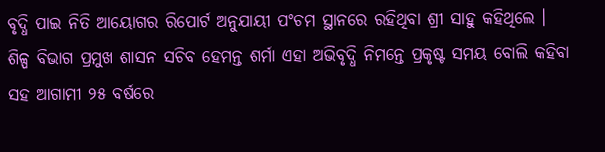ବୃଦ୍ଧି ପାଇ ନିତି ଆୟୋଗର ରିପୋର୍ଟ ଅନୁଯାୟୀ ପଂଚମ ସ୍ଥାନରେ ରହିଥିବା ଶ୍ରୀ ସାହୁ କହିଥିଲେ ।
ଶିଳ୍ପ ବିଭାଗ ପ୍ରମୁଖ ଶାସନ ସଚିବ ହେମନ୍ତ ଶର୍ମା ଏହା ଅଭିବୃଦ୍ଧି ନିମନ୍ତେ ପ୍ରକୃଷ୍ଟ ସମୟ ବୋଲି କହିବା ସହ ଆଗାମୀ ୨୫ ବର୍ଷରେ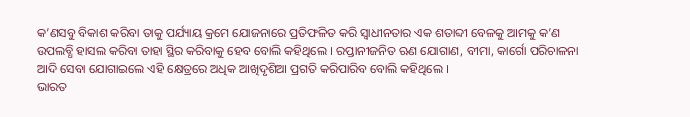କ’ଣସବୁ ବିକାଶ କରିବା ତାକୁ ପର୍ଯ୍ୟାୟ କ୍ରମେ ଯୋଜନାରେ ପ୍ରତିଫଳିତ କରି ସ୍ୱାଧୀନତାର ଏକ ଶତାବ୍ଦୀ ବେଳକୁ ଆମକୁ କ’ଣ ଉପଲବ୍ଧି ହାସଲ କରିବା ତାହା ସ୍ଥିର କରିବାକୁ ହେବ ବୋଲି କହିଥିଲେ । ରପ୍ତାନୀଜନିତ ଋଣ ଯୋଗାଣ, ବୀମା, କାର୍ଗୋ ପରିଚାଳନା ଆଦି ସେବା ଯୋଗାଇଲେ ଏହି କ୍ଷେତ୍ରରେ ଅଧିକ ଆଖିଦୃଶିଆ ପ୍ରଗତି କରିପାରିବ ବୋଲି କହିଥିଲେ ।
ଭାରତ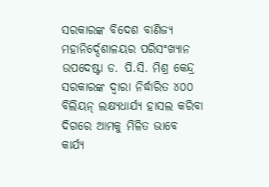ସରକାରଙ୍କ ବିଦେଶ ବାଣିଜ୍ୟ ମହାନିର୍ଦ୍ଦେଶାଳୟର ପରିସଂଖ୍ୟାନ ଉପଦେଷ୍ଟା ଡ. ପି.ସି. ମିଶ୍ର କେନ୍ଦ୍ର ସରକାରଙ୍କ ଦ୍ୱାରା ନିର୍ଦ୍ଧାରିତ ୪୦୦ ବିଲିୟନ୍ ଲକ୍ଷ୍ୟଧାର୍ଯ୍ୟ ହାସଲ କରିବା ଦିଗରେ ଆମକୁ ମିଳିତ ଭାବେ କାର୍ଯ୍ୟ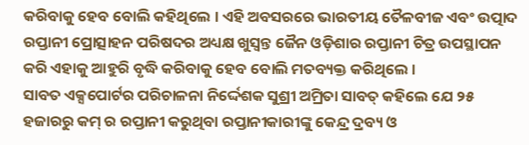କରିବାକୁ ହେବ ବୋଲି କହିଥିଲେ । ଏହି ଅବସରରେ ଭାରତୀୟ ତୈଳବୀଜ ଏବଂ ଉତ୍ପାଦ ରପ୍ତାନୀ ପ୍ରୋତ୍ସାହନ ପରିଷଦର ଅଧ୍ୟକ୍ଷ ଖୁସ୍ୱନ୍ତ ଜୈନ ଓଡ଼ିଶାର ରପ୍ତାନୀ ଚିତ୍ର ଉପସ୍ଥାପନ କରି ଏହାକୁ ଆହୁରି ବୃଦ୍ଧି କରିବାକୁ ହେବ ବୋଲି ମତବ୍ୟକ୍ତ କରିଥିଲେ ।
ସାବତ ଏକ୍ସପୋର୍ଟର ପରିଚାଳନା ନିର୍ଦ୍ଦେଶକ ସୁଶ୍ରୀ ଅମ୍ରିତା ସାବତ୍ କହିଲେ ଯେ ୨୫ ହଜାରରୁ କମ୍ ର ରପ୍ତାନୀ କରୁଥିବା ରପ୍ତାନୀକାରୀଙ୍କୁ କେନ୍ଦ୍ର ଦ୍ରବ୍ୟ ଓ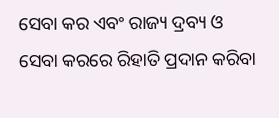ସେବା କର ଏବଂ ରାଜ୍ୟ ଦ୍ରବ୍ୟ ଓ ସେବା କରରେ ରିହାତି ପ୍ରଦାନ କରିବା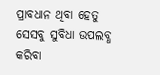ପ୍ରାବଧାନ ଥିବା ହେତୁ ସେସବୁ ସୁବିଧା ଉପଲବ୍ଧ କରିବା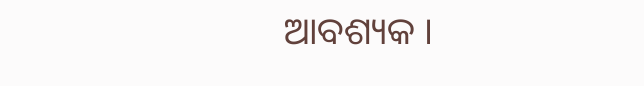ଆବଶ୍ୟକ ।